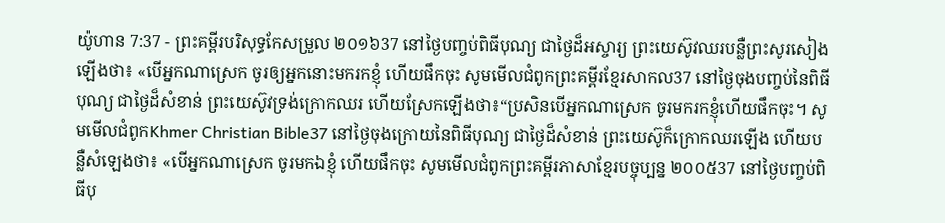យ៉ូហាន 7:37 - ព្រះគម្ពីរបរិសុទ្ធកែសម្រួល ២០១៦37 នៅថ្ងៃបញ្ចប់ពិធីបុណ្យ ជាថ្ងៃដ៏អស្ចារ្យ ព្រះយេស៊ូវឈរបន្លឺព្រះសូរសៀងឡើងថា៖ «បើអ្នកណាស្រេក ចូរឲ្យអ្នកនោះមករកខ្ញុំ ហើយផឹកចុះ សូមមើលជំពូកព្រះគម្ពីរខ្មែរសាកល37 នៅថ្ងៃចុងបញ្ចប់នៃពិធីបុណ្យ ជាថ្ងៃដ៏សំខាន់ ព្រះយេស៊ូវទ្រង់ក្រោកឈរ ហើយស្រែកឡើងថា៖“ប្រសិនបើអ្នកណាស្រេក ចូរមករកខ្ញុំហើយផឹកចុះ។ សូមមើលជំពូកKhmer Christian Bible37 នៅថ្ងៃចុងក្រោយនៃពិធីបុណ្យ ជាថ្ងៃដ៏សំខាន់ ព្រះយេស៊ូក៏ក្រោកឈរឡើង ហើយបន្លឺសំឡេងថា៖ «បើអ្នកណាស្រេក ចូរមកឯខ្ញុំ ហើយផឹកចុះ សូមមើលជំពូកព្រះគម្ពីរភាសាខ្មែរបច្ចុប្បន្ន ២០០៥37 នៅថ្ងៃបញ្ចប់ពិធីបុ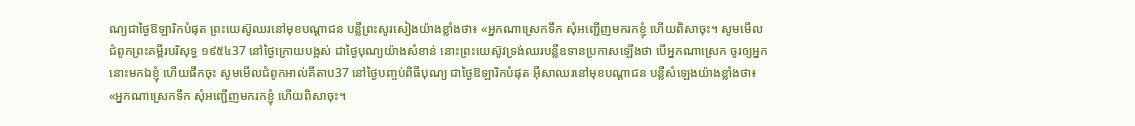ណ្យជាថ្ងៃឱឡារិកបំផុត ព្រះយេស៊ូឈរនៅមុខបណ្ដាជន បន្លឺព្រះសូរសៀងយ៉ាងខ្លាំងថា៖ «អ្នកណាស្រេកទឹក សុំអញ្ជើញមករកខ្ញុំ ហើយពិសាចុះ។ សូមមើលជំពូកព្រះគម្ពីរបរិសុទ្ធ ១៩៥៤37 នៅថ្ងៃក្រោយបង្អស់ ជាថ្ងៃបុណ្យយ៉ាងសំខាន់ នោះព្រះយេស៊ូវទ្រង់ឈរបន្លឺឧទានប្រកាសឡើងថា បើអ្នកណាស្រេក ចូរឲ្យអ្នកនោះមកឯខ្ញុំ ហើយផឹកចុះ សូមមើលជំពូកអាល់គីតាប37 នៅថ្ងៃបញ្ចប់ពិធីបុណ្យ ជាថ្ងៃឱឡារិកបំផុត អ៊ីសាឈរនៅមុខបណ្ដាជន បន្លឺសំឡេងយ៉ាងខ្លាំងថា៖ «អ្នកណាស្រេកទឹក សុំអញ្ជើញមករកខ្ញុំ ហើយពិសាចុះ។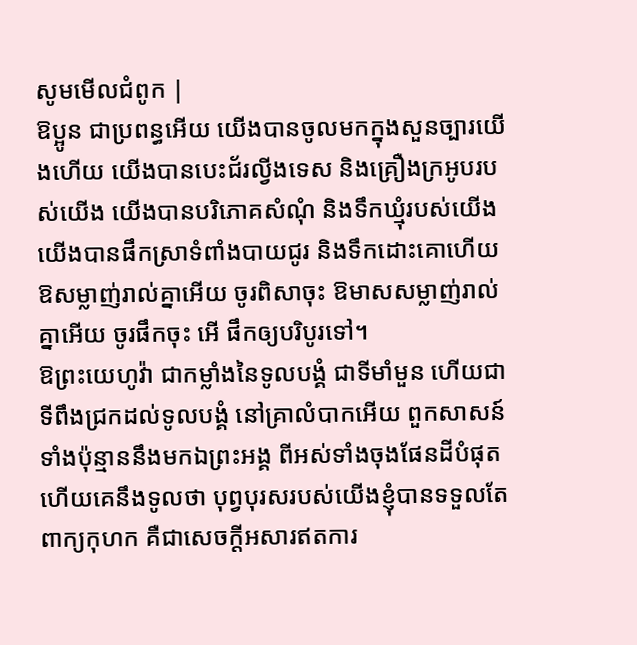សូមមើលជំពូក |
ឱប្អូន ជាប្រពន្ធអើយ យើងបានចូលមកក្នុងសួនច្បារយើងហើយ យើងបានបេះជ័រល្វីងទេស និងគ្រឿងក្រអូបរបស់យើង យើងបានបរិភោគសំណុំ និងទឹកឃ្មុំរបស់យើង យើងបានផឹកស្រាទំពាំងបាយជូរ និងទឹកដោះគោហើយ ឱសម្លាញ់រាល់គ្នាអើយ ចូរពិសាចុះ ឱមាសសម្លាញ់រាល់គ្នាអើយ ចូរផឹកចុះ អើ ផឹកឲ្យបរិបូរទៅ។
ឱព្រះយេហូវ៉ា ជាកម្លាំងនៃទូលបង្គំ ជាទីមាំមួន ហើយជាទីពឹងជ្រកដល់ទូលបង្គំ នៅគ្រាលំបាកអើយ ពួកសាសន៍ទាំងប៉ុន្មាននឹងមកឯព្រះអង្គ ពីអស់ទាំងចុងផែនដីបំផុត ហើយគេនឹងទូលថា បុព្វបុរសរបស់យើងខ្ញុំបានទទួលតែពាក្យកុហក គឺជាសេចក្ដីអសារឥតការ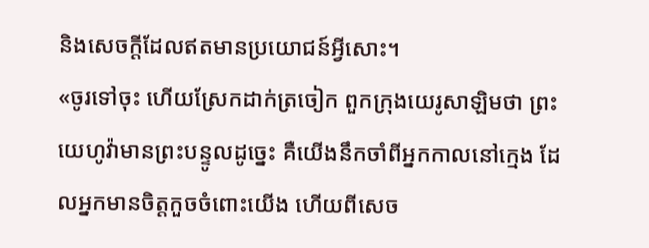និងសេចក្ដីដែលឥតមានប្រយោជន៍អ្វីសោះ។
«ចូរទៅចុះ ហើយស្រែកដាក់ត្រចៀក ពួកក្រុងយេរូសាឡិមថា ព្រះយេហូវ៉ាមានព្រះបន្ទូលដូច្នេះ គឺយើងនឹកចាំពីអ្នកកាលនៅក្មេង ដែលអ្នកមានចិត្តកួចចំពោះយើង ហើយពីសេច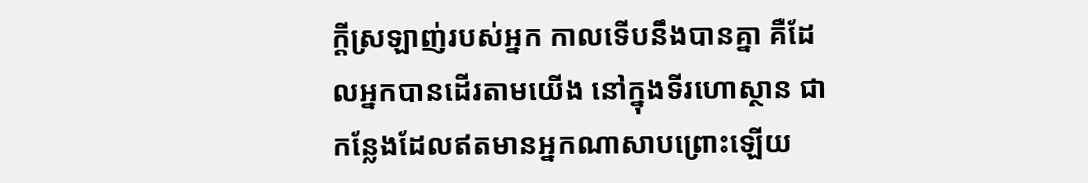ក្ដីស្រឡាញ់របស់អ្នក កាលទើបនឹងបានគ្នា គឺដែលអ្នកបានដើរតាមយើង នៅក្នុងទីរហោស្ថាន ជាកន្លែងដែលឥតមានអ្នកណាសាបព្រោះឡើយ